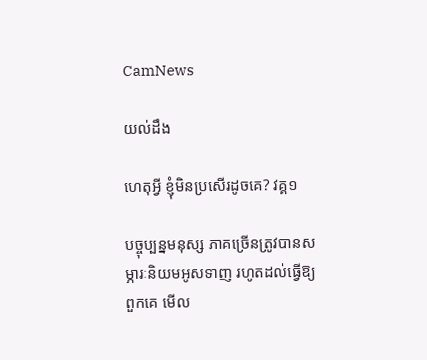CamNews

យល់ដឹង

ហេតុអ្វី ខ្ញុំមិនប្រសើរដូចគេ? វគ្គ១

បច្ចុប្បន្នមនុស្ស ភាគច្រើនត្រូវបានសម្ភារៈនិយមអូសទាញ រហូតដល់ធ្វើឱ្យពួកគេ មើល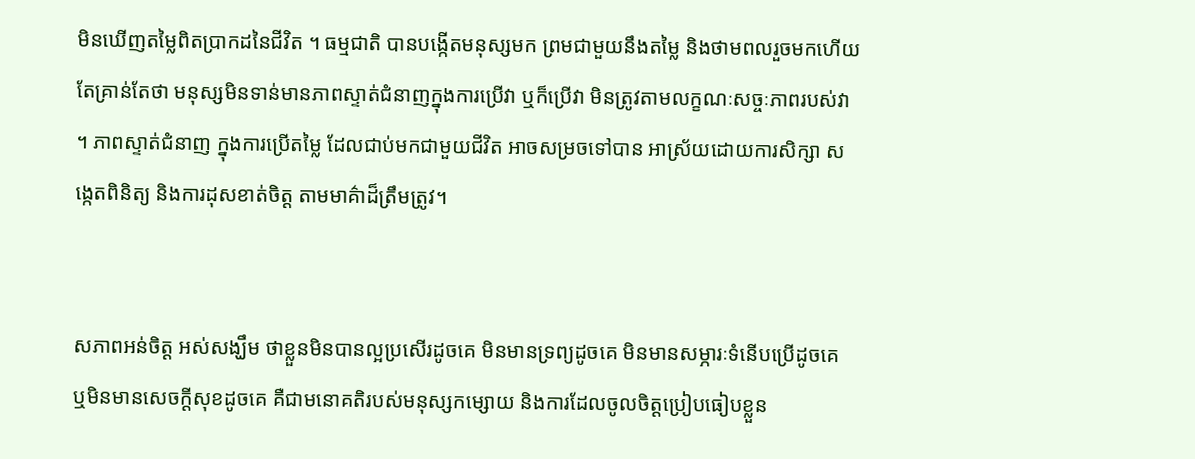មិនឃើញតម្លៃពិតប្រាកដនៃជីវិត ។ ធម្មជាតិ បានបង្កើតមនុស្សមក ព្រមជាមួយនឹងតម្លៃ និងថាមពលរួចមកហើយ តែគ្រាន់តែថា មនុស្សមិនទាន់មានភាពស្ទាត់ជំនាញក្នុងការប្រើវា ឬក៏ប្រើវា មិនត្រូវតាមលក្ខណៈសច្ចៈភាពរបស់វា ។ ភាពស្ទាត់ជំនាញ ក្នុងការប្រើតម្លៃ ដែលជាប់មកជាមួយជីវិត អាចសម្រចទៅបាន អាស្រ័យដោយការសិក្សា សង្កេតពិនិត្យ និងការដុសខាត់ចិត្ដ តាមមាគ៌ាដ៏ត្រឹមត្រូវ។


សភាពអន់ចិត្ដ អស់សង្ឃឹម ថាខ្លួនមិនបានល្អប្រសើរដូចគេ មិនមានទ្រព្យដូចគេ មិនមានសម្ភារៈទំនើបប្រើដូចគេ  ឬមិនមានសេចក្ដីសុខដូចគេ គឺជាមនោគតិរបស់មនុស្សកម្សោយ និងការដែលចូលចិត្ដប្រៀបធៀបខ្លួន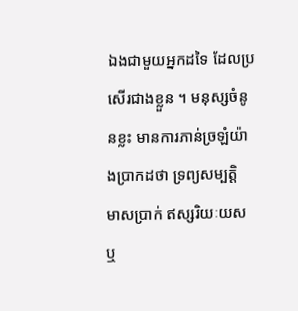ឯងជាមួយអ្នកដទៃ ដែលប្រសើរជាងខ្លួន ។ មនុស្សចំនូនខ្លះ មានការភាន់ច្រឡំយ៉ាងបា្រកដថា ទ្រព្យសម្បត្ដិ មាសប្រាក់ ឥស្សរិយៈយស ឬ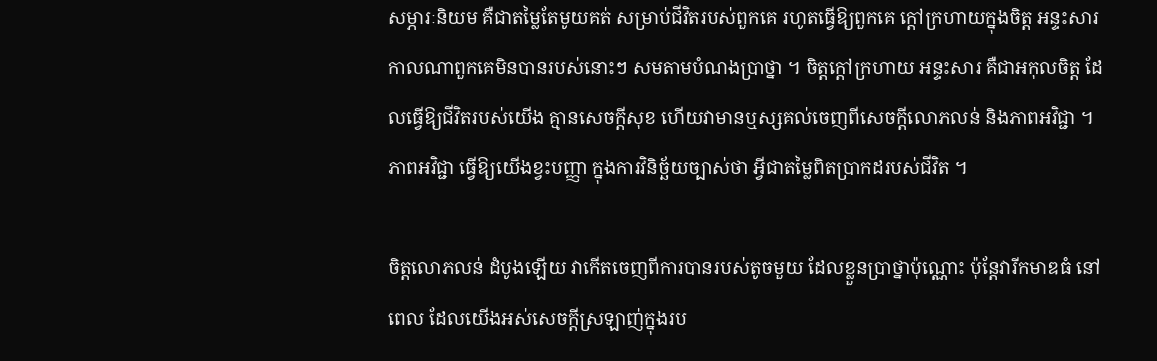សម្ភារៈនិយម គឺជាតម្លៃតែមូយគត់ សម្រាប់ជីវិតរបស់ពួកគេ រហូតធ្វើឱ្យពួកគេ ក្ដៅក្រហាយក្នុងចិត្ដ អន្ទះសារ កាលណាពួកគេមិនបានរបស់នោះៗ សមតាមបំណងប្រាថ្នា ។ ចិត្ដក្ដៅក្រហាយ អន្ទះសារ គឺជាអកុលចិត្ដ ដែលធ្វើឱ្យជីវិតរបស់យើង គ្មានសេចក្ដីសុខ ហើយវាមានឬស្សគល់ចេញពីសេចក្ដីលោភលន់ និងភាពអវិជ្ជា ។ ភាពអវិជ្ជា ធ្វើឱ្យយើងខ្វះបញ្ញា ក្នុងការវិនិច្ឆ័យច្បាស់ថា អ្វីជាតម្លៃពិតប្រាកដរបស់ជីវិត ។

ចិត្ដលោភលន់ ដំបូងឡើយ វាកើតចេញពីការបានរបស់តូចមួយ ដែលខ្លួនប្រាថ្នាប៉ុណ្ណោះ ប៉ុន្ដែវារីកមាឌធំ នៅពេល ដែលយើងអស់សេចក្ដីស្រឡាញ់ក្នុងរប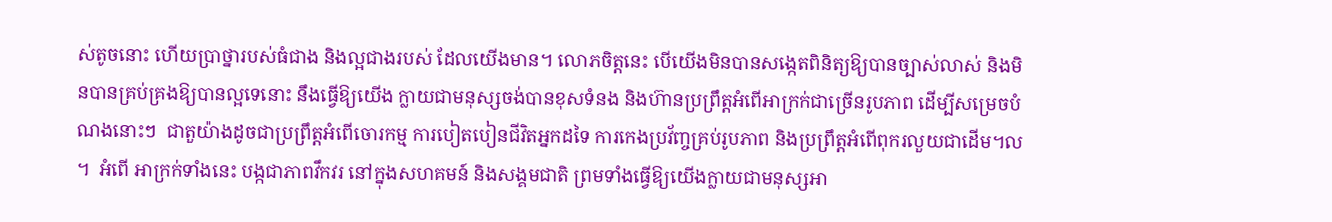ស់តូចនោះ ហើយប្រាថ្នារបស់ធំជាង និងល្អជាងរបស់ ដែលយើងមាន។ លោភចិត្ដនេះ បើយើងមិនបានសង្កេតពិនិត្យឱ្យបានច្បាស់លាស់ និងមិនបានគ្រប់គ្រងឱ្យបានល្អទេនោះ នឹងធ្វើឱ្យយើង ក្លាយជាមនុស្សចង់បានខុសទំនង និងហ៊ានប្រព្រឹត្ដអំពើអាក្រក់ជាច្រើនរូបភាព ដើម្បីសម្រេចបំណងនោះៗ  ជាតួយ៉ាងដូចជាប្រព្រឹត្ដអំពើចោរកម្ម ការបៀតបៀនជីវិតអ្នកដទៃ ការកេងប្រវ័ញ្ចគ្រប់រូបភាព និងប្រព្រឹត្ដអំពើពុករលួយជាដើម។ល ។  អំពើ អាក្រក់ទាំងនេះ បង្កជាភាពវឹកវរ នៅក្នុងសហគមន៍ និងសង្គមជាតិ ព្រមទាំងធ្វើឱ្យយើងក្លាយជាមនុស្សអា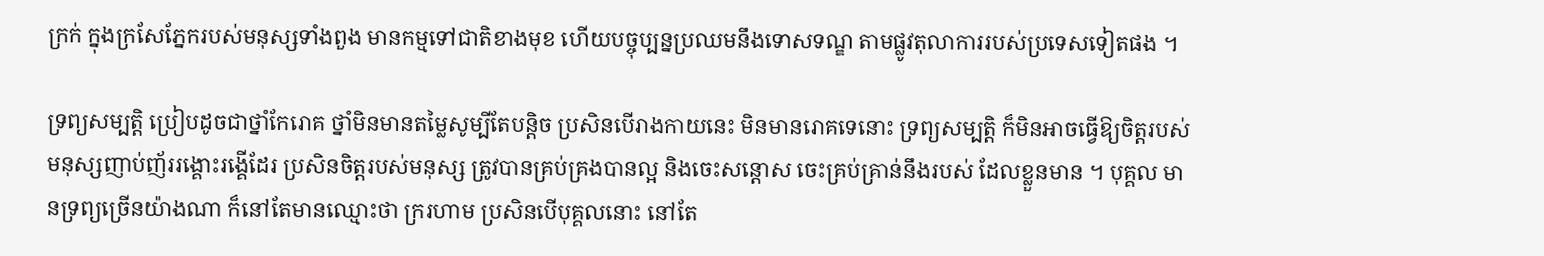ក្រក់ ក្នុងក្រសែភ្នែករបស់មនុស្សទាំងពួង មានកម្មទៅជាតិខាងមុខ ហើយបច្ចុប្បន្នប្រឈមនឹងទោសទណ្ឌ តាមផ្លូវតុលាការរបស់ប្រទេសទៀតផង ។

ទ្រព្យសម្បត្ដិ ប្រៀបដូចជាថ្នាំកែរោគ ថ្នាំមិនមានតម្លៃសូម្បីតែបន្ដិច ប្រសិនបើរាងកាយនេះ មិនមានរោគទេនោះ ទ្រព្យសម្បត្ដិ ក៏មិនអាចធ្វើឱ្យចិត្ដរបស់មនុស្សញាប់ញ័ររង្គោះរង្គើដែរ ប្រសិនចិត្ដរបស់មនុស្ស ត្រូវបានគ្រប់គ្រងបានល្អ និងចេះសន្ដោស ចេះគ្រប់គ្រាន់នឹងរបស់ ដែលខ្លួនមាន ។ បុគ្គល មានទ្រព្យច្រើនយ៉ាងណា ក៏នៅតែមានឈ្មោះថា ក្ររហាម ប្រសិនបើបុគ្គលនោះ នៅតែ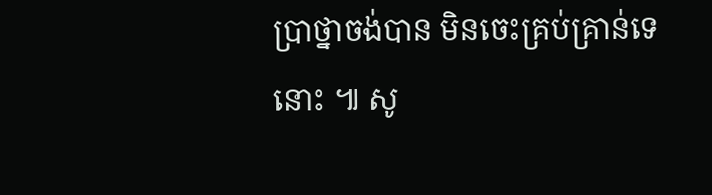ប្រាថ្នាចង់បាន មិនចេះគ្រប់គ្រាន់ទេនោះ ៕ សូ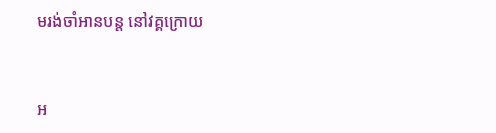មរង់ចាំអានបន្ដ នៅវគ្គក្រោយ


អ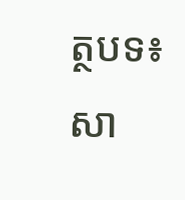ត្ថបទ៖ សា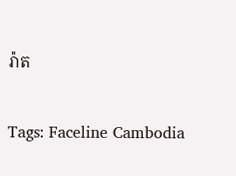រ៉ាត


Tags: Faceline Cambodia